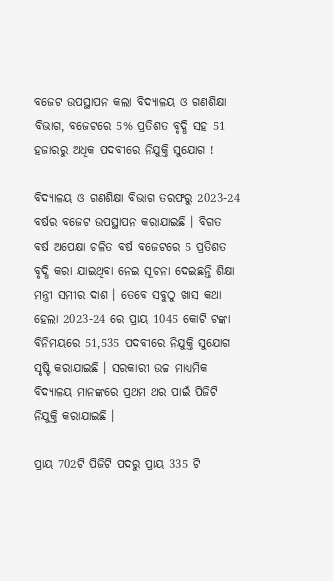ବଜେଟ ଉପସ୍ଥାପନ କଲା ବିଦ୍ୟାଳୟ ଓ ଗଣଶିକ୍ଷା ବିଭାଗ, ବଜେଟରେ 5% ପ୍ରତିଶତ ବୃଦ୍ଧି ସହ 51 ହଜାରରୁ ଅଧିକ ପଦବୀରେ ନିଯୁକ୍ତି ସୁଯୋଗ !

ବିଦ୍ୟାଳୟ ଓ ଗଣଶିକ୍ଷା ବିଭାଗ ତରଫରୁ 2023-24 ବର୍ଷର ବଜେଟ ଉପସ୍ଥାପନ କରାଯାଇଛି । ବିଗତ ବର୍ଷ ଅପେକ୍ଷା ଚଳିତ ବର୍ଷ ବଜେଟରେ 5 ପ୍ରତିଶତ ବୃଦ୍ଧି କରା ଯାଇଥିବା ନେଇ ସୂଚନା ଦେଇଛନ୍ତି ଶିକ୍ଷା ମନ୍ତ୍ରୀ ସମୀର ଦାଶ । ତେବେ ସବୁଠୁ ଖାସ କଥା ହେଲା 2023-24 ରେ ପ୍ରାୟ 1045 କୋଟି ଟଙ୍କା ବିନିମୟରେ 51,535 ପଦବୀରେ ନିଯୁକ୍ତି ସୁଯୋଗ ସୃଷ୍ଟି କରାଯାଇଛି । ସରକାରୀ ଉଚ୍ଚ ମାଧ୍ଯମିକ ବିଦ୍ୟାଳୟ ମାନଙ୍କରେ ପ୍ରଥମ ଥର ପାଇଁ ପିଜିଟି ନିଯୁକ୍ତି କରାଯାଇଛି ।

ପ୍ରାୟ 702ଟି ପିଜିଟି ପଦରୁ ପ୍ରାୟ 335 ଟି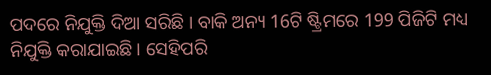ପଦରେ ନିଯୁକ୍ତି ଦିଆ ସରିଛି । ବାକି ଅନ୍ୟ 16ଟି ଷ୍ଟ୍ରିମରେ 199 ପିଜିଟି ମଧ୍ୟ ନିଯୁକ୍ତି କରାଯାଇଛି । ସେହିପରି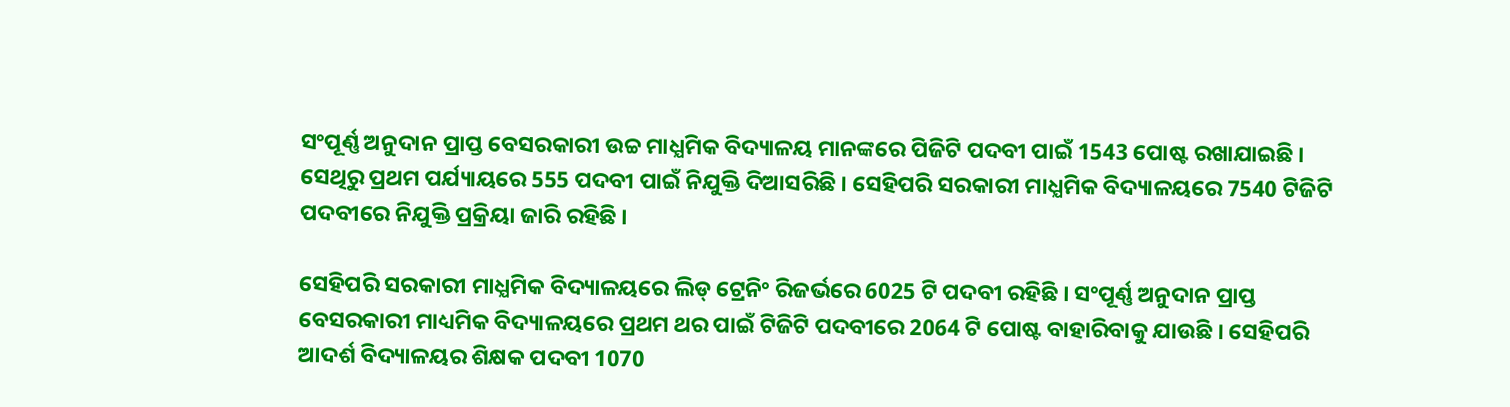ସଂପୂର୍ଣ୍ଣ ଅନୁଦାନ ପ୍ରାପ୍ତ ବେସରକାରୀ ଉଚ୍ଚ ମାଧ୍ଯମିକ ବିଦ୍ୟାଳୟ ମାନଙ୍କରେ ପିଜିଟି ପଦବୀ ପାଇଁ 1543 ପୋଷ୍ଟ ରଖାଯାଇଛି । ସେଥିରୁ ପ୍ରଥମ ପର୍ଯ୍ୟାୟରେ 555 ପଦବୀ ପାଇଁ ନିଯୁକ୍ତି ଦିଆସରିଛି । ସେହିପରି ସରକାରୀ ମାଧ୍ଯମିକ ବିଦ୍ୟାଳୟରେ 7540 ଟିଜିଟି ପଦବୀରେ ନିଯୁକ୍ତି ପ୍ରକ୍ରିୟା ଜାରି ରହିଛି ।

ସେହିପରି ସରକାରୀ ମାଧ୍ଯମିକ ବିଦ୍ୟାଳୟରେ ଲିଡ୍ ଟ୍ରେନିଂ ରିଜର୍ଭରେ 6025 ଟି ପଦବୀ ରହିଛି । ସଂପୂର୍ଣ୍ଣ ଅନୁଦାନ ପ୍ରାପ୍ତ ବେସରକାରୀ ମାଧ୍ୟମିକ ବିଦ୍ୟାଳୟରେ ପ୍ରଥମ ଥର ପାଇଁ ଟିଜିଟି ପଦବୀରେ 2064 ଟି ପୋଷ୍ଟ ବାହାରିବାକୁ ଯାଉଛି । ସେହିପରି ଆଦର୍ଶ ବିଦ୍ୟାଳୟର ଶିକ୍ଷକ ପଦବୀ 1070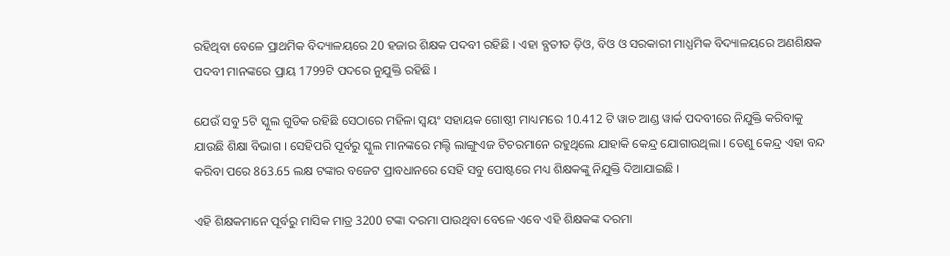ରହିଥିବା ବେଳେ ପ୍ରାଥମିକ ବିଦ୍ୟାଳୟରେ 20 ହଜାର ଶିକ୍ଷକ ପଦବୀ ରହିଛି । ଏହା ବ୍ଯତୀତ ଡ଼ିଓ, ବିଓ ଓ ସରକାରୀ ମାଧ୍ଯମିକ ବିଦ୍ୟାଳୟରେ ଅଣଶିକ୍ଷକ ପଦବୀ ମାନଙ୍କରେ ପ୍ରାୟ 1799ଟି ପଦରେ ନୁଯୁକ୍ତି ରହିଛି ।

ଯେଉଁ ସବୁ 5ଟି ସ୍କୁଲ ଗୁଡିକ ରହିଛି ସେଠାରେ ମହିଳା ସ୍ଵୟଂ ସହାୟକ ଗୋଷ୍ଠୀ ମାଧ୍ୟମରେ 10.412 ଟି ୱାଚ ଆଣ୍ଡ ୱାର୍କ ପଦବୀରେ ନିଯୁକ୍ତି କରିବାକୁ ଯାଉଛି ଶିକ୍ଷା ବିଭାଗ । ସେହିପରି ପୂର୍ବରୁ ସ୍କୁଲ ମାନଙ୍କରେ ମଲ୍ଟି ଲାଙ୍ଗୁଏଜ ଟିଚରମାନେ ରହୁଥିଲେ ଯାହାକି କେନ୍ଦ୍ର ଯୋଗାଉଥିଲା । ତେଣୁ କେନ୍ଦ୍ର ଏହା ବନ୍ଦ କରିବା ପରେ 863.65 ଲକ୍ଷ ଟଙ୍କାର ବଜେଟ ପ୍ରାବଧାନରେ ସେହି ସବୁ ପୋଷ୍ଟରେ ମଧ୍ୟ ଶିକ୍ଷକଙ୍କୁ ନିଯୁକ୍ତି ଦିଆଯାଇଛି ।

ଏହି ଶିକ୍ଷକମାନେ ପୂର୍ବରୁ ମାସିକ ମାତ୍ର 3200 ଟଙ୍କା ଦରମା ପାଉଥିବା ବେଳେ ଏବେ ଏହି ଶିକ୍ଷକଙ୍କ ଦରମା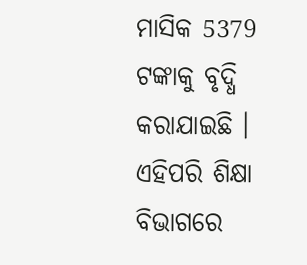ମାସିକ 5379 ଟଙ୍କାକୁ ବୃଦ୍ଧି କରାଯାଇଛି । ଏହିପରି ଶିକ୍ଷା ବିଭାଗରେ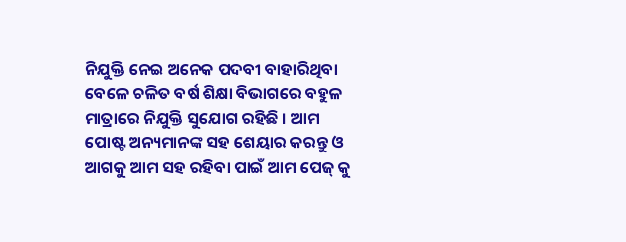ନିଯୁକ୍ତି ନେଇ ଅନେକ ପଦବୀ ବାହାରିଥିବା ବେଳେ ଚଳିତ ବର୍ଷ ଶିକ୍ଷା ବିଭାଗରେ ବହୁଳ ମାତ୍ରାରେ ନିଯୁକ୍ତି ସୁଯୋଗ ରହିଛି । ଆମ ପୋଷ୍ଟ ଅନ୍ୟମାନଙ୍କ ସହ ଶେୟାର କରନ୍ତୁ ଓ ଆଗକୁ ଆମ ସହ ରହିବା ପାଇଁ ଆମ ପେଜ୍ କୁ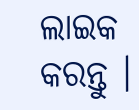ଲାଇକ କରନ୍ତୁ ।